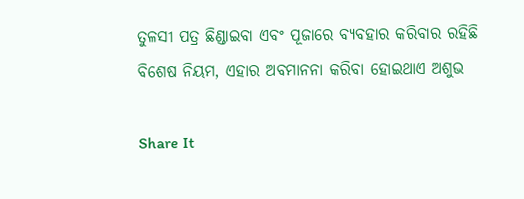ତୁଳସୀ ପତ୍ର ଛିଣ୍ଡାଇବା ଏବଂ ପୂଜାରେ ବ୍ୟବହାର କରିବାର ରହିଛି ବିଶେଷ ନିୟମ, ଏହାର ଅବମାନନା କରିବା ହୋଇଥାଏ ଅଶୁଭ

Share It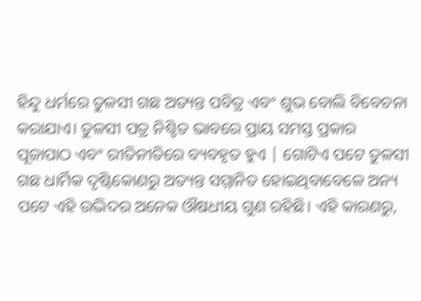ହିନ୍ଦୁ ଧର୍ମରେ ତୁଳସୀ ଗଛ ଅତ୍ୟନ୍ତ ପବିତ୍ର ଏବଂ ଶୁଭ ବୋଲି ବିବେଚନା କରାଯାଏ। ତୁଳସୀ ପତ୍ର ନିଶ୍ଚିତ ଭାବରେ ପ୍ରାୟ ସମସ୍ତ ପ୍ରକାର ପୂଜାପାଠ ଏବଂ ରୀତିନୀତିରେ ବ୍ୟବହୃତ ହୁଏ | ଗୋଟିଏ ପଟେ ତୁଳସୀ ଗଛ ଧାର୍ମିକ ଦୃଷ୍ଟିକୋଣରୁ ଅତ୍ୟନ୍ତ ସମ୍ମାନିତ ହୋଇଥିବାବେଳେ ଅନ୍ୟ ପଟେ ଏହି ଉଦ୍ଭିଦର ଅନେକ ଔଷଧୀୟ ଗୁଣ ରହିଛି। ଏହି କାରଣରୁ,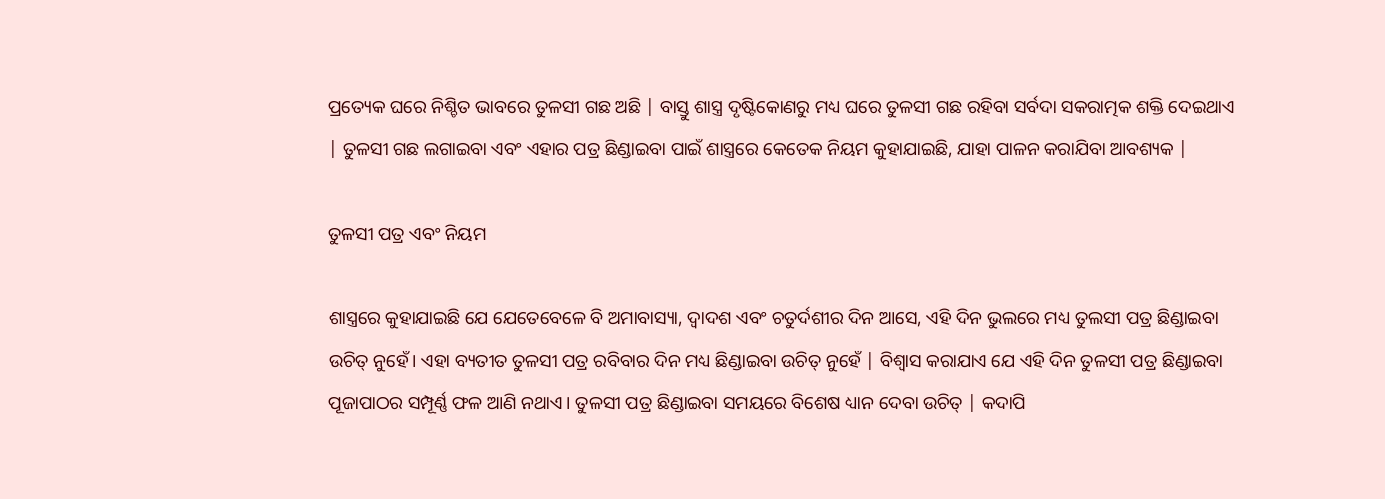ପ୍ରତ୍ୟେକ ଘରେ ନିଶ୍ଚିତ ଭାବରେ ତୁଳସୀ ଗଛ ଅଛି | ବାସ୍ତୁ ଶାସ୍ତ୍ର ଦୃଷ୍ଟିକୋଣରୁ ମଧ୍ୟ ଘରେ ତୁଳସୀ ଗଛ ରହିବା ସର୍ବଦା ସକରାତ୍ମକ ଶକ୍ତି ଦେଇଥାଏ | ତୁଳସୀ ଗଛ ଲଗାଇବା ଏବଂ ଏହାର ପତ୍ର ଛିଣ୍ଡାଇବା ପାଇଁ ଶାସ୍ତ୍ରରେ କେତେକ ନିୟମ କୁହାଯାଇଛି, ଯାହା ପାଳନ କରାଯିବା ଆବଶ୍ୟକ |

ତୁଳସୀ ପତ୍ର ଏବଂ ନିୟମ

ଶାସ୍ତ୍ରରେ କୁହାଯାଇଛି ଯେ ଯେତେବେଳେ ବି ଅମାବାସ୍ୟା, ଦ୍ୱାଦଶ ଏବଂ ଚତୁର୍ଦଶୀର ଦିନ ଆସେ, ଏହି ଦିନ ଭୁଲରେ ମଧ୍ୟ ତୁଲସୀ ପତ୍ର ଛିଣ୍ଡାଇବା ଉଚିତ୍ ନୁହେଁ। ଏହା ବ୍ୟତୀତ ତୁଳସୀ ପତ୍ର ରବିବାର ଦିନ ମଧ୍ୟ ଛିଣ୍ଡାଇବା ଉଚିତ୍ ନୁହେଁ | ବିଶ୍ୱାସ କରାଯାଏ ଯେ ଏହି ଦିନ ତୁଳସୀ ପତ୍ର ଛିଣ୍ଡାଇବା ପୂଜାପାଠର ସମ୍ପୂର୍ଣ୍ଣ ଫଳ ଆଣି ନଥାଏ। ତୁଳସୀ ପତ୍ର ଛିଣ୍ଡାଇବା ସମୟରେ ବିଶେଷ ଧ୍ୟାନ ଦେବା ଉଚିତ୍ | କଦାପି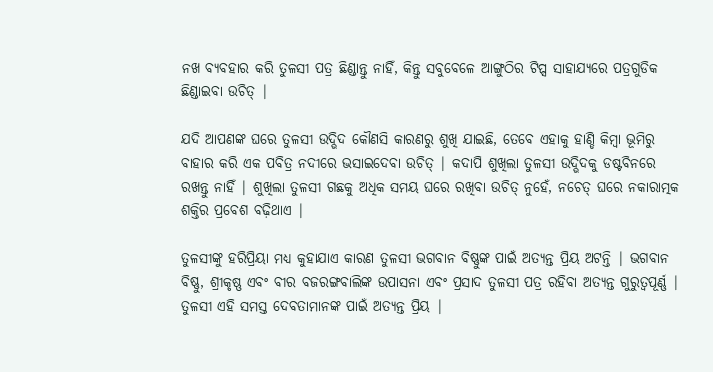ନଖ ବ୍ୟବହାର କରି ତୁଳସୀ ପତ୍ର ଛିଣ୍ଡାନ୍ତୁ ନାହିଁ, କିନ୍ତୁ ସବୁବେଳେ ଆଙ୍ଗୁଠିର ଟିପ୍ସ ସାହାଯ୍ୟରେ ପତ୍ରଗୁଡିକ ଛିଣ୍ଡାଇବା ଉଚିତ୍ |

ଯଦି ଆପଣଙ୍କ ଘରେ ତୁଳସୀ ଉଦ୍ଭିଦ କୌଣସି କାରଣରୁ ଶୁଖି ଯାଇଛି, ତେବେ ଏହାକୁ ହାଣ୍ଡି କିମ୍ବା ଭୂମିରୁ ବାହାର କରି ଏକ ପବିତ୍ର ନଦୀରେ ଭସାଇଦେବା ଉଚିତ୍ | କଦାପି ଶୁଖିଲା ତୁଳସୀ ଉଦ୍ଭିଦକୁ ଡଷ୍ଟବିନରେ ରଖନ୍ତୁ ନାହିଁ | ଶୁଖିଲା ତୁଳସୀ ଗଛକୁ ଅଧିକ ସମୟ ଘରେ ରଖିବା ଉଚିତ୍ ନୁହେଁ, ନଚେତ୍ ଘରେ ନକାରାତ୍ମକ ଶକ୍ତିର ପ୍ରବେଶ ବଢ଼ିଥାଏ |

ତୁଳସୀଙ୍କୁ ହରିପ୍ରିୟା ମଧ୍ୟ କୁହାଯାଏ କାରଣ ତୁଳସୀ ଭଗବାନ ବିଷ୍ଣୁଙ୍କ ପାଇଁ ଅତ୍ୟନ୍ତ ପ୍ରିୟ ଅଟନ୍ତି | ଭଗବାନ ବିଷ୍ଣୁ, ଶ୍ରୀକୃଷ୍ଣ ଏବଂ ବୀର ବଜରଙ୍ଗବାଲିଙ୍କ ଉପାସନା ଏବଂ ପ୍ରସାଦ ତୁଳସୀ ପତ୍ର ରହିବା ଅତ୍ୟନ୍ତ ଗୁରୁତ୍ୱପୂର୍ଣ୍ଣ | ତୁଳସୀ ଏହି ସମସ୍ତ ଦେବତାମାନଙ୍କ ପାଇଁ ଅତ୍ୟନ୍ତ ପ୍ରିୟ |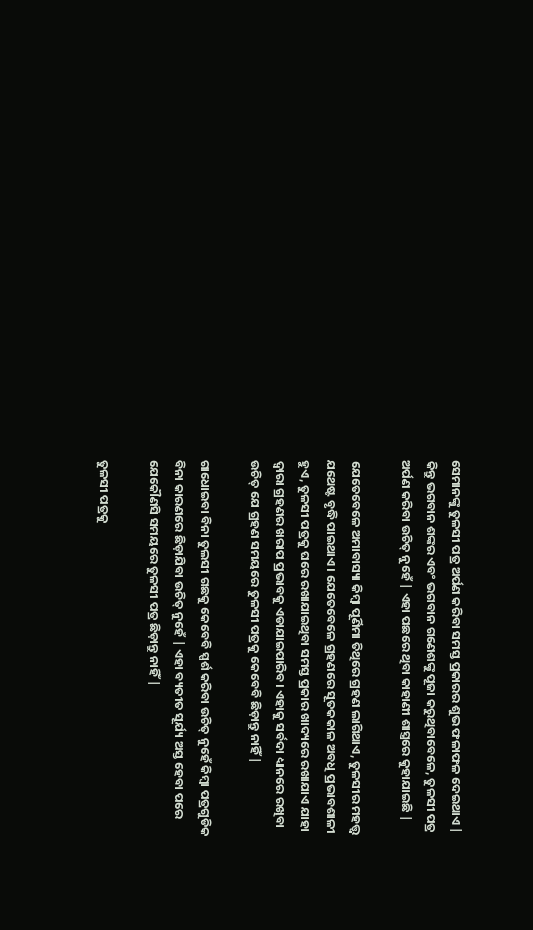ସେମାନଙ୍କୁ ତୁଳସୀ ପତ୍ର ଅର୍ପଣ କରିବା ସମସ୍ତ ପ୍ରକାରର ଶୁଭ ଫଳାଫଳ ଦେଇଥାଏ | କିନ୍ତୁ ଭଗବାନ ଶଙ୍କର ଏବଂ ଭଗବାନ ଗଣେଶଙ୍କୁ ପୂଜା କରୁଥିବାବେଳେ, ତୁଳସୀ ପତ୍ର ଅର୍ପଣ କରିବା ଉଚିତ୍ ନୁହେଁ | ଏହା ପଛରେ ଥିବା କାହାଣୀ ଶାସ୍ତ୍ରରେ କୁହାଯାଇଛି |

ଯେତେବେଳେ ଅମାବାସ୍ୟା କିମ୍ବା ପୂର୍ଣିମା ତିଥିରେ ଗ୍ରହଣ ଲାଗିଥାଏ, ତୁଳସୀର ମହତ୍ତ୍ବ ଯଥେଷ୍ଟ ବୃଦ୍ଧି ପାଇଥାଏ । ଯେତେବେଳେ ଗ୍ରହଣରେ ସୂତକକାଳ ଅବଧି ପ୍ରଭାବଶାଳୀ ହୁଏ, ତୁଳସୀ ପତ୍ରକୁ ଘରେ ରଖାଯାଇଥିବା ସମସ୍ତ ପ୍ରକାର ଖାଦ୍ୟରେ ରଖାଯାଏ ଯାହା ଦ୍ବାରା ଗ୍ରହଣର ଖରାପ ପ୍ରଭାବକୁ ଏଡାଯାଇପାରିବ। ଏହାକୁ ସର୍ବଦା ଧ୍ୟାନରେ ରଖିବା ଉଚିତ୍ ଯେ ଗ୍ରହଣ ସମୟରେ ତୁଳସୀ ପତ୍ରକୁ କେବେବି ଛିଡ଼ାନ୍ତୁ ନାହିଁ |

ଗାଧୋଇବା ବିନା ତୁଲସୀ ଗଛକୁ କେବେବି ସ୍ପର୍ଶ କରିବା ଉଚିତ୍ ନୁହେଁ କିମ୍ବା ପତ୍ରଗୁଡିକ ବିନା କାରଣରେ ଛିଡ଼ାଯିବା ଉଚିତ୍ ନୁହେଁ | ଏହା ବ୍ୟତୀତ ସୂର୍ଯ୍ୟ ଅସ୍ତ ହେବା ପରେ ଯେକୌଣସି ସମୟରେ ତୁଳସୀ ପତ୍ର ଛିଡ଼ାନ୍ତୁ ନାହିଁ |

ତୁଳସୀ ପତ୍ରକୁ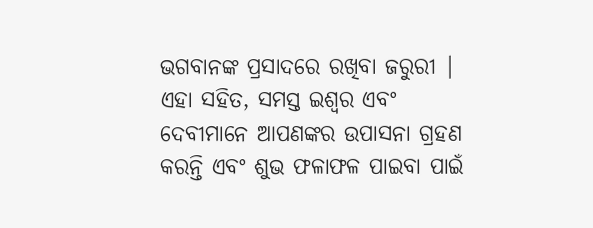ଭଗବାନଙ୍କ ପ୍ରସାଦରେ ରଖିବା ଜରୁରୀ | ଏହା ସହିତ, ସମସ୍ତ ଇଶ୍ୱର ଏବଂ ଦେବୀମାନେ ଆପଣଙ୍କର ଉପାସନା ଗ୍ରହଣ କରନ୍ତି ଏବଂ ଶୁଭ ଫଳାଫଳ ପାଇବା ପାଇଁ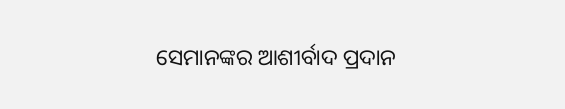ସେମାନଙ୍କର ଆଶୀର୍ବାଦ ପ୍ରଦାନ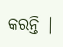କରନ୍ତି |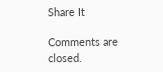Share It

Comments are closed.